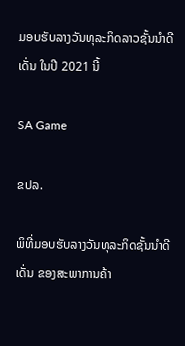ມອບຮັບລາງວັນທຸລະກິດລາວຊັ້ນນຳດີເດັ່ນ ໃນປີ 2021 ນີ້

SA Game

ຂປລ.

ພິທີ່ມອບຮັບລາງວັນທຸລະກິດຊັ້ນນໍາດີເດັ່ນ ຂອງສະພາການຄ້າ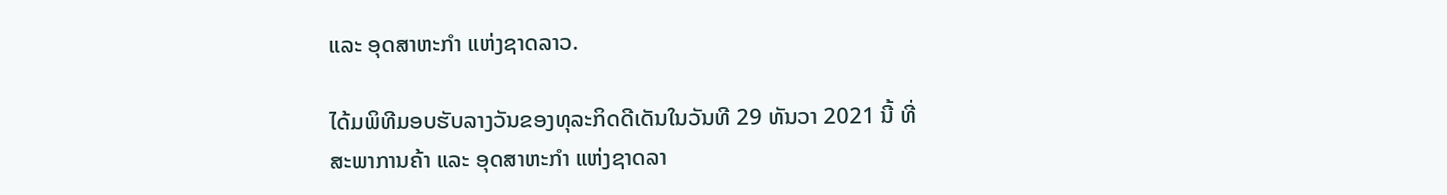ແລະ ອຸດສາຫະກຳ ແຫ່ງຊາດລາວ.

ໄດ້ມພິທີມອບຮັບລາງວັນຂອງທຸລະກິດດີເດັນໃນວັນທີ 29 ທັນວາ 2021 ນີ້ ທີ່ ສະພາການຄ້າ ແລະ ອຸດສາຫະກຳ ແຫ່ງຊາດລາ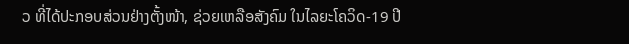ວ ທີ່ໄດ້ປະກອບສ່ວນຢ່າງຕັ້ງໜ້າ, ຊ່ວຍເຫລືອສັງຄົມ ໃນໄລຍະໂຄວິດ-19 ປີ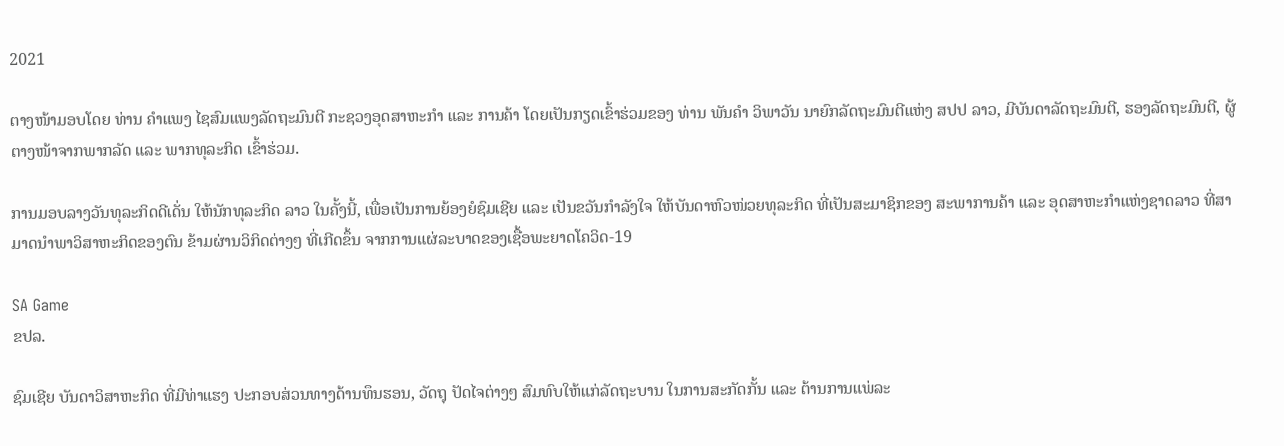2021

ຕາງໜ້າມອບໂດຍ ທ່ານ ຄຳແພງ ໄຊສົມແພງລັດຖະມົນຕີ ກະຊວງອຸດສາຫະກຳ ແລະ ການຄ້າ ໂດຍເປັນກຽດເຂົ້າຮ່ວມຂອງ ທ່ານ ພັນຄໍາ ວິພາວັນ ນາຍົກລັດຖະມົນຕີແຫ່ງ ສປປ ລາວ, ມີບັນດາລັດຖະມົນຕີ, ຮອງລັດຖະມົນຕີ, ຜູ້ຕາງໜ້າຈາກພາກລັດ ແລະ ພາກທຸລະກິດ ເຂົ້າຮ່ວມ.

ການມອບລາງວັນທຸລະກິດດີເດັ່ນ ໃຫ້ນັກທຸລະກິດ ລາວ ໃນຄັ້ງນີ້, ເພື່ອເປັນການຍ້ອງຍໍຊົມເຊີຍ ແລະ ເປັນຂວັນກໍາລັງໃຈ ໃຫ້ບັນດາຫົວໜ່ວຍທຸລະກິດ ທີ່ເປັນສະມາຊິກຂອງ ສະພາການຄ້າ ແລະ ອຸດສາຫະກໍາແຫ່ງຊາດລາວ ທີ່ສາມາດນໍາພາວິສາຫະກິດຂອງຕົນ ຂ້າມຜ່ານວິກິດຕ່າງໆ ທີ່ເກີດຂຶ້ນ ຈາກການແຜ່ລະບາດຂອງເຊື້ອພະຍາດໂຄວິດ-19

SA Game
ຂປລ.

ຊົມເຊີຍ ບັນດາວິສາຫະກິດ ທີ່ມີທ່າແຮງ ປະກອບສ່ວນທາງດ້ານທຶນຮອນ, ວັດຖຸ ປັດໄຈຕ່າງໆ ສົມທົບໃຫ້ແກ່ລັດຖະບານ ໃນການສະກັດກັ້ນ ແລະ ຕ້ານການແພ່ລະ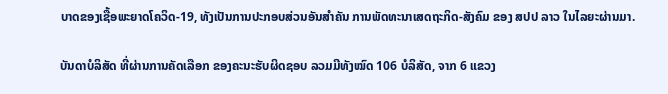ບາດຂອງເຊື້ອພະຍາດໂຄວິດ-19, ທັງເປັນການປະກອບສ່ວນອັນສໍາຄັນ ການພັດທະນາເສດຖະກິດ-ສັງຄົມ ຂອງ ສປປ ລາວ ໃນໄລຍະຜ່ານມາ.

ບັນດາບໍລິສັດ ທີ່ຜ່ານການຄັດເລືອກ ຂອງຄະນະຮັບຜິດຊອບ ລວມມີທັງໝົດ 106 ບໍລິສັດ, ຈາກ 6 ແຂວງ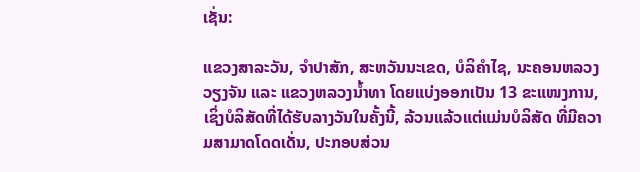ເຊັ່ນ:

ແຂວງສາລະວັນ, ຈໍາປາສັກ, ສະຫວັນນະເຂດ, ບໍລິຄໍາໄຊ, ນະຄອນຫລວງວຽງຈັນ ແລະ ແຂວງຫລວງນໍ້າທາ ໂດຍແບ່ງອອກເປັນ 13 ຂະແໜງການ, ເຊິ່ງບໍລິສັດທີ່ໄດ້ຮັບລາງວັນໃນຄັ້ງນີ້, ລ້ວນແລ້ວແຕ່ແມ່ນບໍລິສັດ ທີ່ມີຄວາມສາມາດໂດດເດັ່ນ, ປະກອບສ່ວນ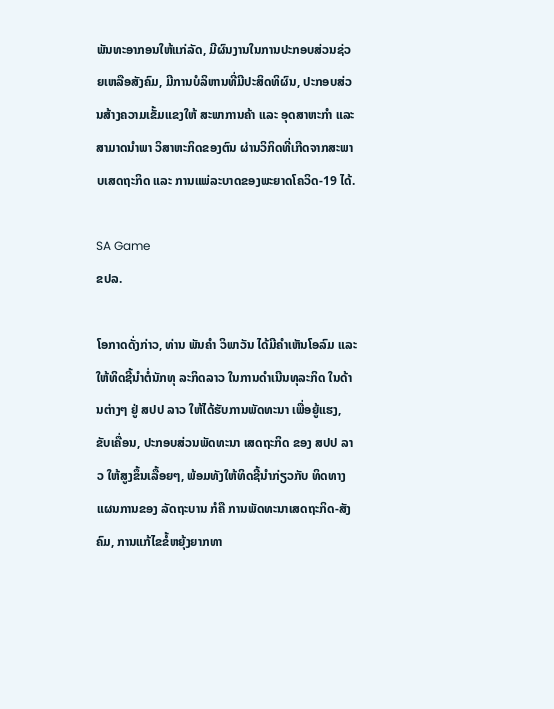ພັນທະອາກອນໃຫ້ແກ່ລັດ, ມີຜົນງານໃນການປະກອບສ່ວນຊ່ວຍເຫລືອສັງຄົມ, ມີການບໍລິຫານທີ່ມີປະສິດທິຜົນ, ປະກອບສ່ວນສ້າງຄວາມເຂັ້ມແຂງໃຫ້ ສະພາການຄ້າ ແລະ ອຸດສາຫະກໍາ ແລະ ສາມາດນໍາພາ ວິສາຫະກິດຂອງຕົນ ຜ່ານວິກິດທີ່ເກີດຈາກສະພາບເສດຖະກິດ ແລະ ການແພ່ລະບາດຂອງພະຍາດໂຄວິດ-19 ໄດ້.

SA Game
ຂປລ.

ໂອກາດດັ່ງກ່າວ, ທ່ານ ພັນຄໍາ ວິພາວັນ ໄດ້ມີຄຳເຫັນໂອລົມ ແລະ ໃຫ້ທິດຊີ້ນໍາຕໍ່ນັກທຸ ລະກິດລາວ ໃນການດຳເນີນທຸລະກິດ ໃນດ້ານຕ່າງໆ ຢູ່ ສປປ ລາວ ໃຫ້ໄດ້ຮັບການພັດທະນາ ເພື່ອຍູ້ແຮງ, ຂັບເຄື່ອນ, ປະກອບສ່ວນພັດທະນາ ເສດຖະກິດ ຂອງ ສປປ ລາວ ໃຫ້ສູງຂຶ້ນເລື້ອຍໆ, ພ້ອມທັງໃຫ້ທິດຊີ້ນຳກ່ຽວກັບ ທິດທາງແຜນການຂອງ ລັດຖະບານ ກໍຄື ການພັດທະນາເສດຖະກິດ-ສັງຄົມ, ການແກ້ໄຂຂໍ້ຫຍຸ້ງຍາກທາ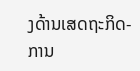ງດ້ານເສດຖະກິດ-ການ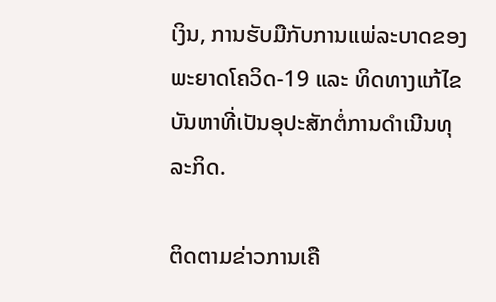ເງິນ, ການຮັບມືກັບການແພ່ລະບາດຂອງພະຍາດໂຄວິດ-19 ແລະ ທິດທາງແກ້ໄຂບັນຫາທີ່ເປັນອຸປະສັກຕໍ່ການດໍາເນີນທຸລະກິດ.

ຕິດຕາມຂ່າວການເຄື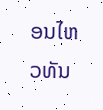ອນໄຫວທັນ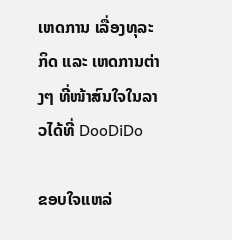ເຫດການ ເລື່ອງທຸລະກິດ ແລະ ເຫດການຕ່າງໆ ທີ່ໜ້າສົນໃຈໃນລາວໄດ້ທີ່ DooDiDo

ຂອບໃຈແຫລ່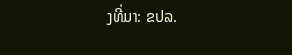ງທີ່ມາ: ຂປລ.